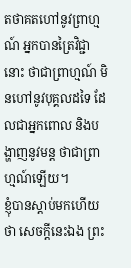តថាគតហៅនូវព្រាហ្មណ៍ អ្នកបានត្រៃវិជ្ជានោះ ថាជាព្រាហ្មណ៍ មិនហៅនូវបុគ្គលដទៃ ដែលជាអ្នកពោល និងបង្ហាញនូវមន្ត ថាជាព្រាហ្មណ៍ឡើយ។
ខ្ញុំបានស្ដាប់មកហើយថា សេចក្ដីនេះឯង ព្រះ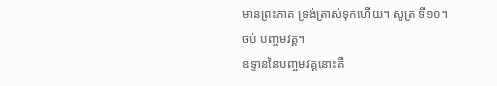មានព្រះភាគ ទ្រង់ត្រាស់ទុកហើយ។ សូត្រ ទី១០។
ចប់ បញ្ចមវគ្គ។
ឧទ្ទាននៃបញ្ចមវគ្គនោះគឺ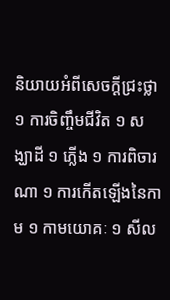និយាយអំពីសេចក្ដីជ្រះថ្លា ១ ការចិញ្ចឹមជីវិត ១ សង្ឃាដី ១ ភ្លើង ១ ការពិចារណា ១ ការកើតឡើងនៃកាម ១ កាមយោគៈ ១ សីល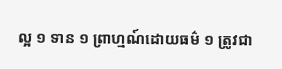ល្អ ១ ទាន ១ ព្រាហ្មណ៍ដោយធម៌ ១ ត្រូវជា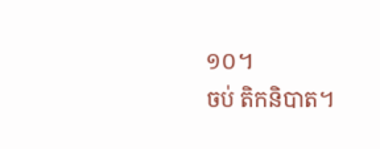១០។
ចប់ តិកនិបាត។